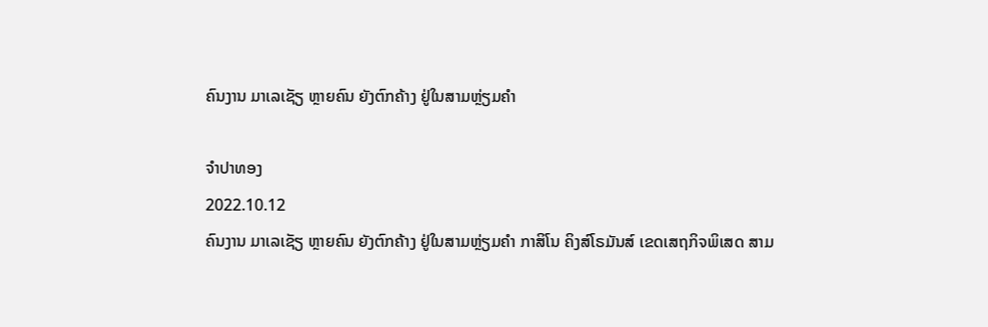ຄົນງານ ມາເລເຊັຽ ຫຼາຍຄົນ ຍັງຕົກຄ້າງ ຢູ່ໃນສາມຫຼ່ຽມຄຳ

ຈຳປາທອງ
2022.10.12
ຄົນງານ ມາເລເຊັຽ ຫຼາຍຄົນ ຍັງຕົກຄ້າງ ຢູ່ໃນສາມຫຼ່ຽມຄຳ ກາສິໂນ ຄິງສ໌ໂຣມັນສ໌ ເຂດເສຖກິຈພິເສດ ສາມ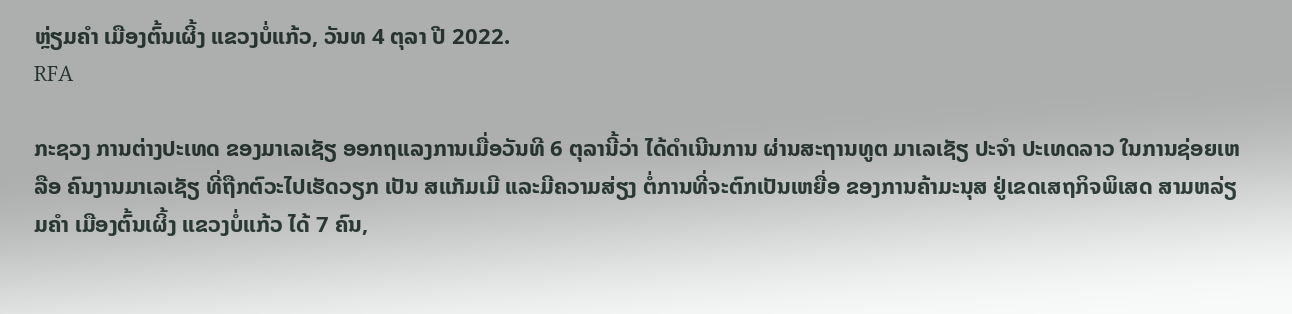ຫຼ່ຽມຄຳ ເມືອງຕົ້ນເຜິ້ງ ແຂວງບໍ່ແກ້ວ, ວັນທ 4 ຕຸລາ ປີ 2022.
RFA

ກະຊວງ ການຕ່າງປະເທດ ຂອງມາເລເຊັຽ ອອກຖແລງການເມື່ອວັນທີ 6 ຕຸລານີ້ວ່າ ໄດ້ດໍາເນີນການ ຜ່ານສະຖານທູຕ ມາເລເຊັຽ ປະຈໍາ ປະເທດລາວ ໃນການຊ່ອຍເຫລືອ ຄົນງານມາເລເຊັຽ ທີ່ຖືກຕົວະໄປເຮັດວຽກ ເປັນ ສແກັມເມີ ແລະມີຄວາມສ່ຽງ ຕໍ່ການທີ່ຈະຕົກເປັນເຫຍື່ອ ຂອງການຄ້າມະນຸສ ຢູ່ເຂດເສຖກິຈພິເສດ ສາມຫລ່ຽມຄໍາ ເມືອງຕົ້ນເຜິ້ງ ແຂວງບໍ່ແກ້ວ ໄດ້ 7 ຄົນ,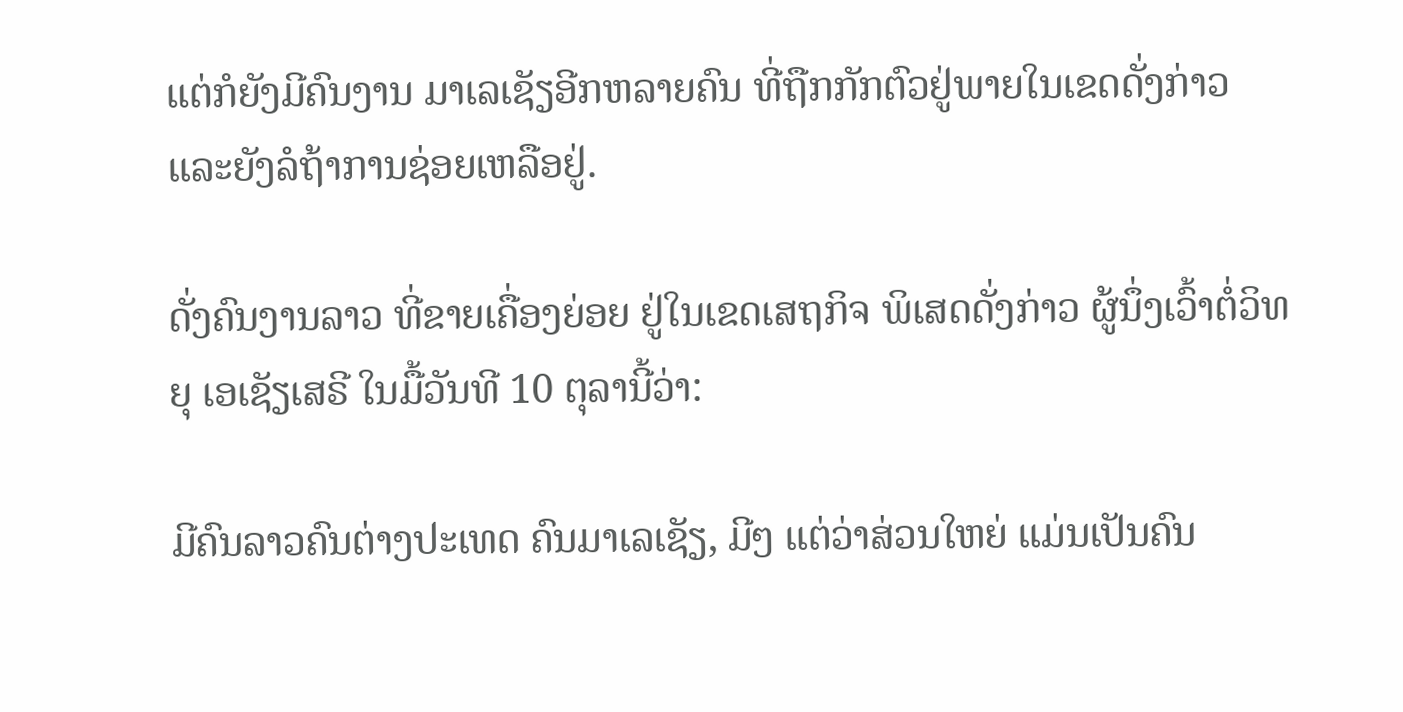ແຕ່ກໍຍັງມີຄົນງານ ມາເລເຊັຽອີກຫລາຍຄົນ ທີ່ຖືກກັກຕົວຢູ່ພາຍໃນເຂດດັ່ງກ່າວ ແລະຍັງລໍຖ້າການຊ່ອຍເຫລືອຢູ່.

ດັ່ງຄົນງານລາວ ທີ່ຂາຍເຄື່ອງຍ່ອຍ ຢູ່ໃນເຂດເສຖກິຈ ພິເສດດັ່ງກ່າວ ຜູ້ນຶ່ງເວົ້າຕໍ່ວິທຍຸ ເອເຊັຽເສຣີ ໃນມື້ວັນທີ 10 ຕຸລານີ້ວ່າ:

ມີຄົນລາວຄົນຕ່າງປະເທດ ຄົນມາເລເຊັຽ, ມີໆ ແຕ່ວ່າສ່ວນໃຫຍ່ ແມ່ນເປັນຄົນ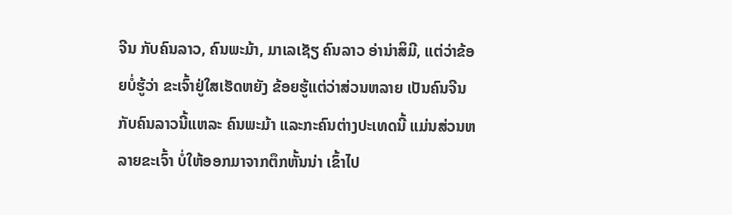ຈີນ ກັບຄົນລາວ, ຄົນພະມ້າ, ມາເລເຊັຽ ຄົນລາວ ອ່ານ່າສິມີ, ແຕ່ວ່າຂ້ອຍບໍ່ຮູ້ວ່າ ຂະເຈົ້າຢູ່ໃສເຮັດຫຍັງ ຂ້ອຍຮູ້ແຕ່ວ່າສ່ວນຫລາຍ ເປັນຄົນຈີນກັບຄົນລາວນີ້ແຫລະ ຄົນພະມ້າ ແລະກະຄົນຕ່າງປະເທດນີ້ ແມ່ນສ່ວນຫລາຍຂະເຈົ້າ ບໍ່ໃຫ້ອອກມາຈາກຕຶກຫັ້ນນ່າ ເຂົ້າໄປ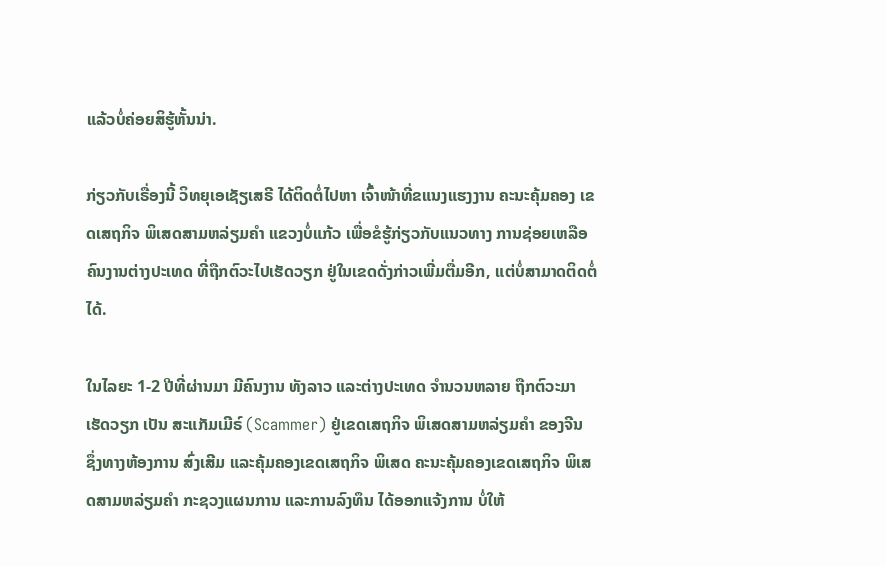ແລ້ວບໍ່ຄ່ອຍສິຮູ້ຫັ້ນນ່າ.

ກ່ຽວກັບເຣື່ອງນີ້ ວິທຍຸເອເຊັຽເສຣີ ໄດ້ຕິດຕໍ່ໄປຫາ ເຈົ້າໜ້າທີ່ຂແນງແຮງງານ ຄະນະຄຸ້ມຄອງ ເຂດເສຖກິຈ ພິເສດສາມຫລ່ຽມຄໍາ ແຂວງບໍ່ແກ້ວ ເພື່ອຂໍຮູ້ກ່ຽວກັບແນວທາງ ການຊ່ອຍເຫລືອ ຄົນງານຕ່າງປະເທດ ທີ່ຖືກຕົວະໄປເຮັດວຽກ ຢູ່ໃນເຂດດັ່ງກ່າວເພີ່ມຕື່ມອີກ, ແຕ່ບໍ່ສາມາດຕິດຕໍ່ໄດ້.

ໃນໄລຍະ 1-2 ປີທີ່ຜ່ານມາ ມີຄົນງານ ທັງລາວ ແລະຕ່າງປະເທດ ຈໍານວນຫລາຍ ຖືກຕົວະມາເຮັດວຽກ ເປັນ ສະແກັມເມີຣ໌ (Scammer) ຢູ່ເຂດເສຖກິຈ ພິເສດສາມຫລ່ຽມຄໍາ ຂອງຈີນ ຊຶ່ງທາງຫ້ອງການ ສົ່ງເສີມ ແລະຄຸ້ມຄອງເຂດເສຖກິຈ ພິເສດ ຄະນະຄຸ້ມຄອງເຂດເສຖກິຈ ພິເສດສາມຫລ່ຽມຄໍາ ກະຊວງແຜນການ ແລະການລົງທຶນ ໄດ້ອອກແຈ້ງການ ບໍ່ໃຫ້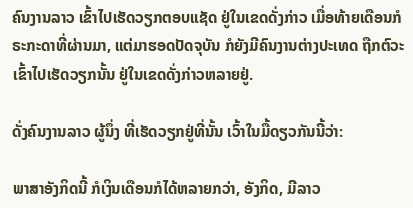ຄົນງານລາວ ເຂົ້າໄປເຮັດວຽກຕອບແຊັດ ຢູ່ໃນເຂດດັ່ງກ່າວ ເມື່ອທ້າຍເດືອນກໍຣະກະດາທີ່ຜ່ານມາ, ແຕ່ມາຮອດປັດຈຸບັນ ກໍຍັງມີຄົນງານຕ່າງປະເທດ ຖືກຕົວະເຂົ້າໄປເຮັດວຽກນັ້ນ ຢູ່ໃນເຂດດັ່ງກ່າວຫລາຍຢູ່.

ດັ່ງຄົນງານລາວ ຜູ້ນຶ່ງ ທີ່ເຮັດວຽກຢູ່ທີ່ນັ້ນ ເວົ້າໃນມື້ດຽວກັນນີ້ວ່າ:

ພາສາອັງກິດນີ້ ກໍເງິນເດືອນກໍໄດ້ຫລາຍກວ່າ, ອັງກິດ, ມີລາວ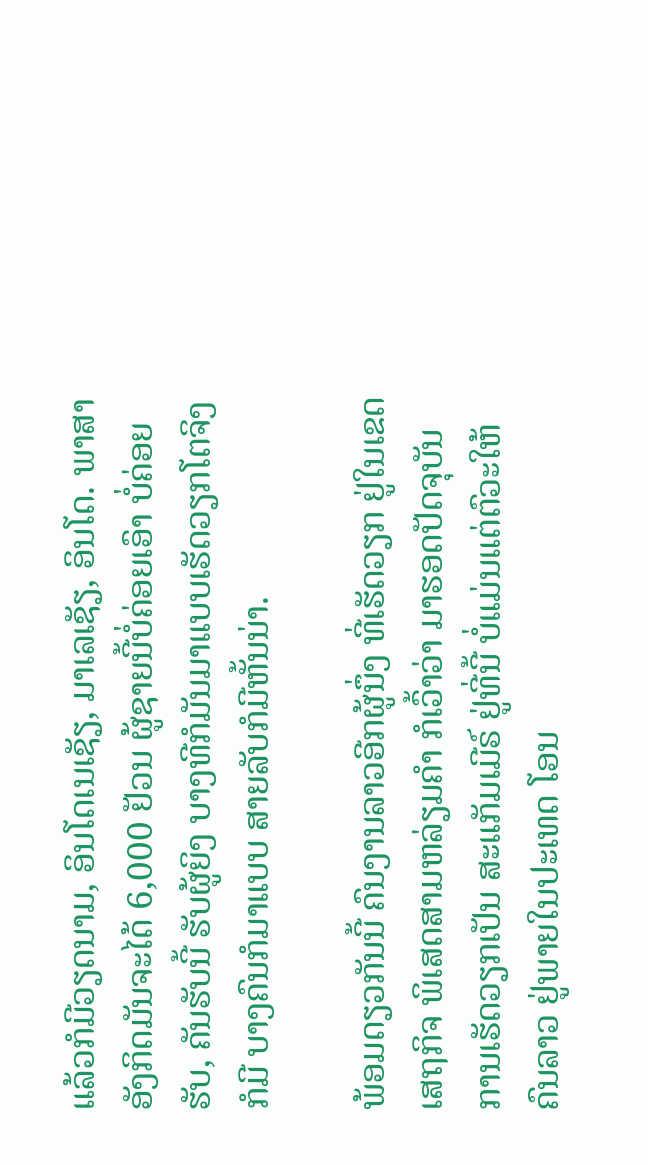ແລ້ວກໍມີວຽດນາມ, ອິນໂດເນເຊັຽ, ມາເລເຊັຽ, ອິນໂດ. ພາສາອັງກິດມັນຈະໄດ້ 6,000 ຢັວນ ຜູ້ຊາຍນີ້ບໍ່ຄ່ອຍເອົາ ບໍ່ຄ່ອຍຮັບ, ຄັນຮັບນີ້ ຮັບຜູ້ຍິງ ບາງທີກໍມັນມາແບບເຮັດວຽກໂຕຈິງ ກໍມີ ບາງຄົນກໍມາແບບ ສາຍລັບກໍມີຫັ້ນນ່າ.

ພ້ອມດຽວກັນນີ້ ຄົນງານລາວອີກຜູ້ນຶ່ງ ທີ່ເຮັດວຽກ ຢູ່ໃນເຂດເສຖກິຈ ພິເສດສາມຫລ່ຽມຄໍາ ກໍເວົ້າວ່າ ມາຮອດປັດຈຸບັນ ການເຮັດວຽກເປັນ ສະແກັມເມີຣ໌ ຢູ່ທີ່ນີ້ ບໍ່ແມ່ນແຕ່ຕົວະໃຫ້ຄົນລາວ ຢູ່ພາຍໃນປະເທດ ໂອນ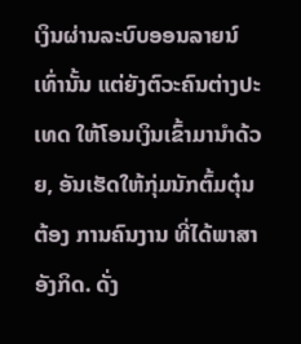ເງິນຜ່ານລະບົບອອນລາຍນ໌ ເທົ່ານັ້ນ ແຕ່ຍັງຕົວະຄົນຕ່າງປະເທດ ໃຫ້ໂອນເງິນເຂົ້າມານໍາດ້ວຍ, ອັນເຮັດໃຫ້ກຸ່ມນັກຕົ້ມຕຸ໋ນ ຕ້ອງ ການຄົນງານ ທີ່ໄດ້ພາສາອັງກິດ. ດັ່ງ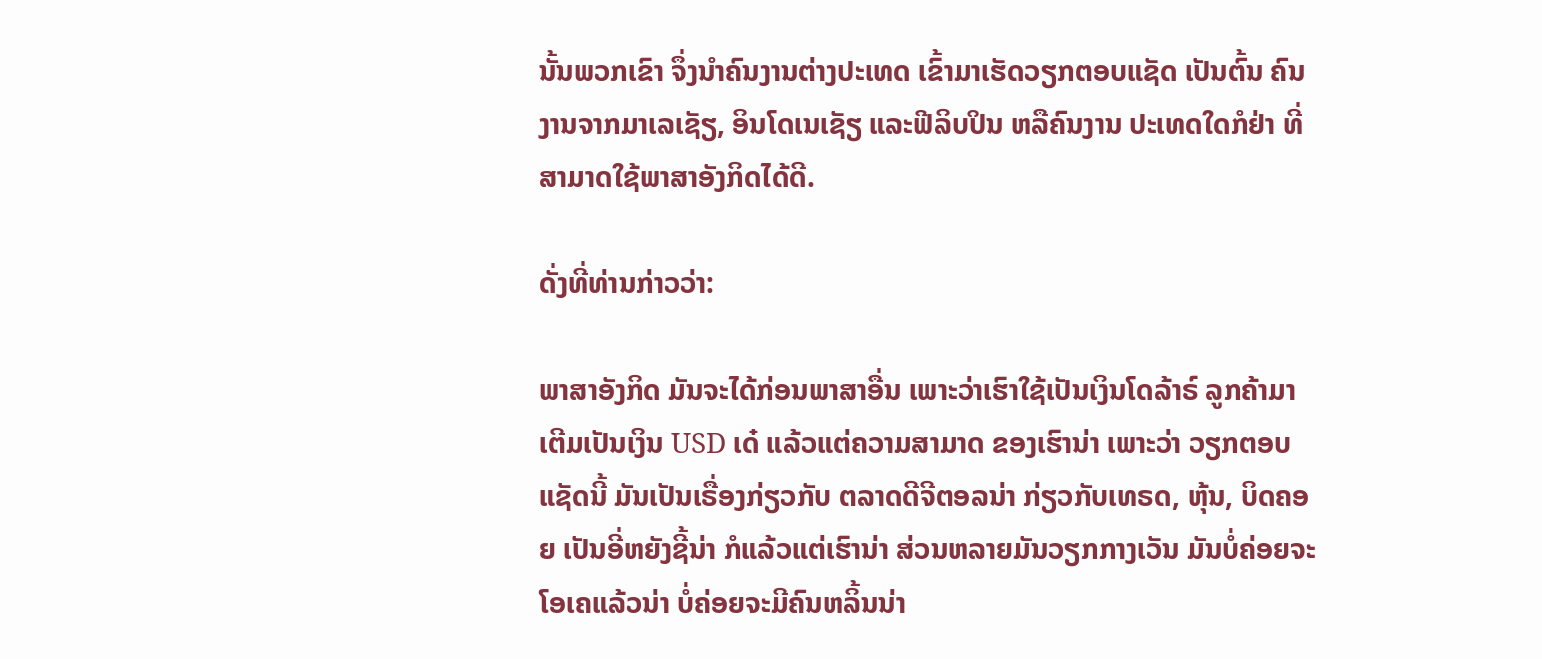ນັ້ນພວກເຂົາ ຈຶ່ງນໍາຄົນງານຕ່າງປະເທດ ເຂົ້າມາເຮັດວຽກຕອບແຊັດ ເປັນຕົ້ນ ຄົນງານຈາກມາເລເຊັຽ, ອິນໂດເນເຊັຽ ແລະຟີລິບປິນ ຫລືຄົນງານ ປະເທດໃດກໍຢ່າ ທີ່ສາມາດໃຊ້ພາສາອັງກິດໄດ້ດີ.

ດັ່ງທີ່ທ່ານກ່າວວ່າ:

ພາສາອັງກິດ ມັນຈະໄດ້ກ່ອນພາສາອື່ນ ເພາະວ່າເຮົາໃຊ້ເປັນເງິນໂດລ້າຣ໌ ລູກຄ້າມາເຕີມເປັນເງິນ USD ເດ໋ ແລ້ວແຕ່ຄວາມສາມາດ ຂອງເຮົານ່າ ເພາະວ່າ ວຽກຕອບແຊັດນີ້ ມັນເປັນເຣື່ອງກ່ຽວກັບ ຕລາດດີຈີຕອລນ່າ ກ່ຽວກັບເທຣດ, ຫຸ້ນ, ບິດຄອຍ ເປັນອີ່ຫຍັງຊີ້ນ່າ ກໍແລ້ວແຕ່ເຮົານ່າ ສ່ວນຫລາຍມັນວຽກກາງເວັນ ມັນບໍ່ຄ່ອຍຈະໂອເຄແລ້ວນ່າ ບໍ່ຄ່ອຍຈະມີຄົນຫລິ້ນນ່າ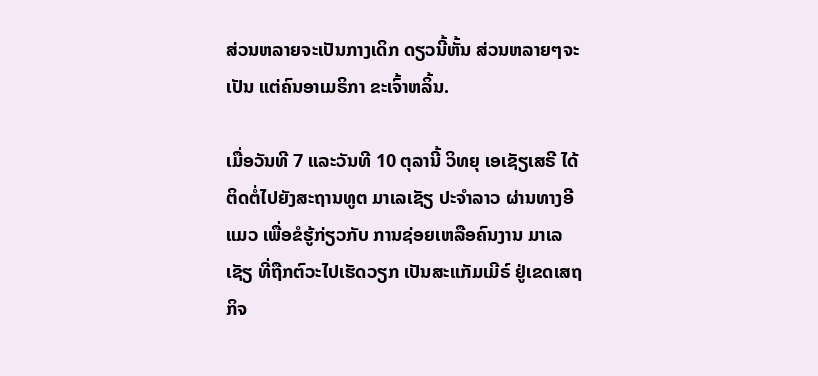ສ່ວນຫລາຍຈະເປັນກາງເດິກ ດຽວນີ້ຫັ້ນ ສ່ວນຫລາຍໆຈະເປັນ ແຕ່ຄົນອາເມຣິກາ ຂະເຈົ້າຫລິ້ນ.

ເມື່ອວັນທີ 7 ແລະວັນທີ 10 ຕຸລານີ້ ວິທຍຸ ເອເຊັຽເສຣີ ໄດ້ຕິດຕໍ່ໄປຍັງສະຖານທູຕ ມາເລເຊັຽ ປະຈໍາລາວ ຜ່ານທາງອີແມວ ເພື່ອຂໍຮູ້ກ່ຽວກັບ ການຊ່ອຍເຫລືອຄົນງານ ມາເລເຊັຽ ທີ່ຖືກຕົວະໄປເຮັດວຽກ ເປັນສະແກັມເມີຣ໌ ຢູ່ເຂດເສຖກິຈ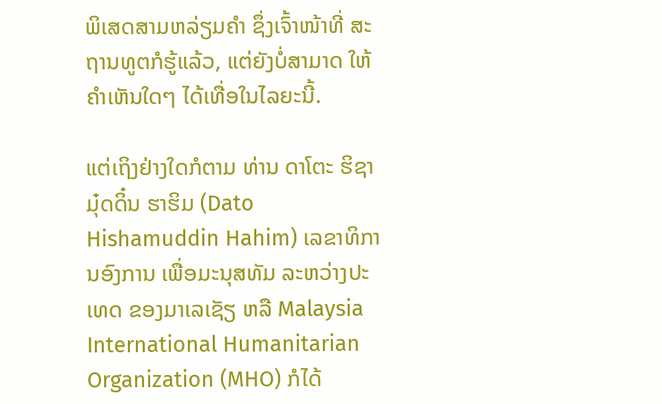ພິເສດສາມຫລ່ຽມຄໍາ ຊຶ່ງເຈົ້າໜ້າທີ່ ສະຖານທູຕກໍຮູ້ແລ້ວ, ແຕ່ຍັງບໍ່ສາມາດ ໃຫ້ຄໍາເຫັນໃດໆ ໄດ້ເທື່ອໃນໄລຍະນີ້.

ແຕ່ເຖິງຢ່າງໃດກໍຕາມ ທ່ານ ດາໂຕະ ຮິຊາມຸ໋ດດິ໋ນ ຮາຮິມ (Dato Hishamuddin Hahim) ເລຂາທິການອົງການ ເພື່ອມະນຸສທັມ ລະຫວ່າງປະເທດ ຂອງມາເລເຊັຽ ຫລື Malaysia International Humanitarian Organization (MHO) ກໍໄດ້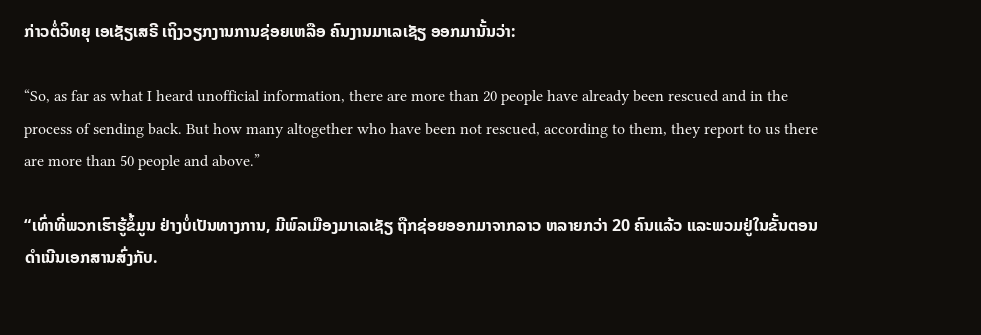ກ່າວຕໍ່ວິທຍຸ ເອເຊັຽເສຣີ ເຖິງວຽກງານການຊ່ອຍເຫລືອ ຄົນງານມາເລເຊັຽ ອອກມານັ້ນວ່າ:

“So, as far as what I heard unofficial information, there are more than 20 people have already been rescued and in the process of sending back. But how many altogether who have been not rescued, according to them, they report to us there are more than 50 people and above.”

“ເທົ່າທີ່ພວກເຮົາຮູ້ຂໍ້ມູນ ຢ່າງບໍ່ເປັນທາງການ, ມີພົລເມືອງມາເລເຊັຽ ຖືກຊ່ອຍອອກມາຈາກລາວ ຫລາຍກວ່າ 20 ຄົນແລ້ວ ແລະພວມຢູ່ໃນຂັ້ນຕອນ ດຳເນີນເອກສານສົ່ງກັບ.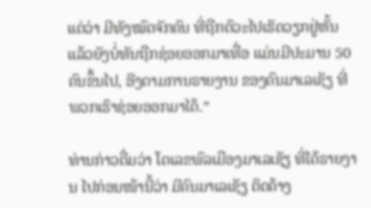ແຕ່ວ່າ ມີທັງໝົດຈັກຄົນ ທີ່ຖືກຕົວະໄປເຮັດວຽກຢູ່ຫັ້ນ ແລ້ວຍັງບໍ່ທັນຖືກຊ່ອຍອອກມາເທື່ອ ແມ່ນມີປະມານ 50 ຄົນຂຶ້ນໄປ, ອີງຕາມການຣາຍງານ ຂອງຄົນມາເລເຊັຽ ທີ່ພວກເຮົາຊ່ອຍອອກມາໄດ້.”

ທ່ານກ່າວຕື່ມວ່າ ໂຕເລຂພົລເມືອງມາເລເຊັຽ ທີ່ໄດ້ຣາຍງານ ໄປກ່ອນໜ້ານີ້ວ່າ ມີຄົນມາເລເຊັຽ ຕິດຄ້າງ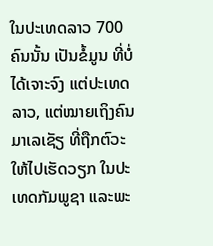ໃນປະເທດລາວ 700 ຄົນນັ້ນ ເປັນຂໍ້ມູນ ທີ່ບໍ່ໄດ້ເຈາະຈົງ ແຕ່ປະເທດລາວ, ແຕ່ໝາຍເຖິງຄົນມາເລເຊັຽ ທີ່ຖືກຕົວະໃຫ້ໄປເຮັດວຽກ ໃນປະເທດກັມພູຊາ ແລະພະ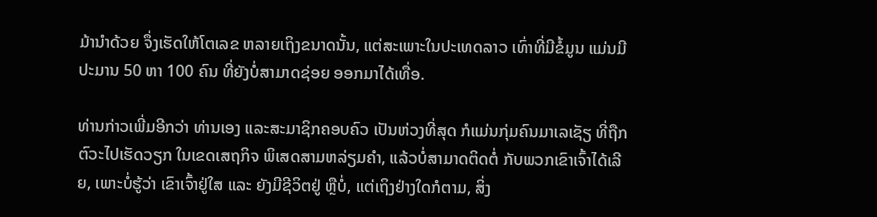ມ້ານຳດ້ວຍ ຈຶ່ງເຮັດໃຫ້ໂຕເລຂ ຫລາຍເຖິງຂນາດນັ້ນ, ແຕ່ສະເພາະໃນປະເທດລາວ ເທົ່າທີ່ມີຂໍ້ມູນ ແມ່ນມີປະມານ 50 ຫາ 100 ຄົນ ທີ່ຍັງບໍ່ສາມາດຊ່ອຍ ອອກມາໄດ້ເທື່ອ.

ທ່ານກ່າວເພີ່ມອີກວ່າ ທ່ານເອງ ແລະສະມາຊິກຄອບຄົວ ເປັນຫ່ວງທີ່ສຸດ ກໍແມ່ນກຸ່ມຄົນມາເລເຊັຽ ທີ່ຖືກຕົວະໄປເຮັດວຽກ ໃນເຂດເສຖກິຈ ພິເສດສາມຫລ່ຽມຄຳ, ແລ້ວບໍ່ສາມາດຕິດຕໍ່ ກັບພວກເຂົາເຈົ້າໄດ້ເລີຍ, ເພາະບໍ່ຮູ້ວ່າ ເຂົາເຈົ້າຢູ່ໃສ ແລະ ຍັງມີຊີວິຕຢູ່ ຫຼືບໍ່, ແຕ່ເຖິງຢ່າງໃດກໍຕາມ, ສິ່ງ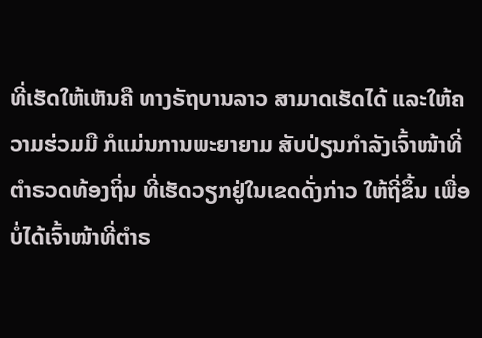ທີ່ເຮັດໃຫ້ເຫັນຄື ທາງຣັຖບານລາວ ສາມາດເຮັດໄດ້ ແລະໃຫ້ຄວາມຮ່ວມມື ກໍແມ່ນການພະຍາຍາມ ສັບປ່ຽນກຳລັງເຈົ້າໜ້າທີ່ ຕຳຣວດທ້ອງຖິ່ນ ທີ່ເຮັດວຽກຢູ່ໃນເຂດດັ່ງກ່າວ ໃຫ້ຖີ່ຂຶ້ນ ເພື່ອບໍ່ໄດ້ເຈົ້າໜ້າທີ່ຕຳຣ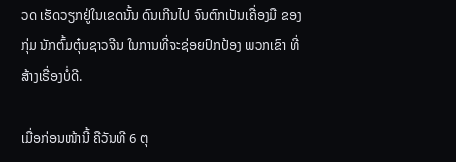ວດ ເຮັດວຽກຢູ່ໃນເຂດນັ້ນ ດົນເກີນໄປ ຈົນຕົກເປັນເຄື່ອງມື ຂອງກຸ່ມ ນັກຕົ້ມຕຸ໋ນຊາວຈີນ ໃນການທີ່ຈະຊ່ອຍປົກປ້ອງ ພວກເຂົາ ທີ່ສ້າງເຣື່ອງບໍ່ດີ.

ເມື່ອກ່ອນໜ້ານີ້ ຄືວັນທີ 6 ຕຸ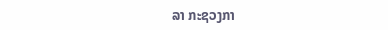ລາ ກະຊວງກາ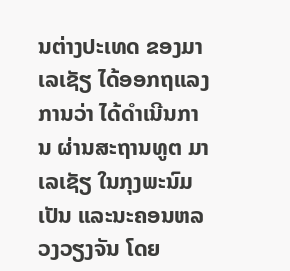ນຕ່າງປະເທດ ຂອງມາເລເຊັຽ ໄດ້ອອກຖແລງການວ່າ ໄດ້ດໍາເນີນການ ຜ່ານສະຖານທູຕ ມາເລເຊັຽ ໃນກຸງພະນົມເປັນ ແລະນະຄອນຫລວງວຽງຈັນ ໂດຍ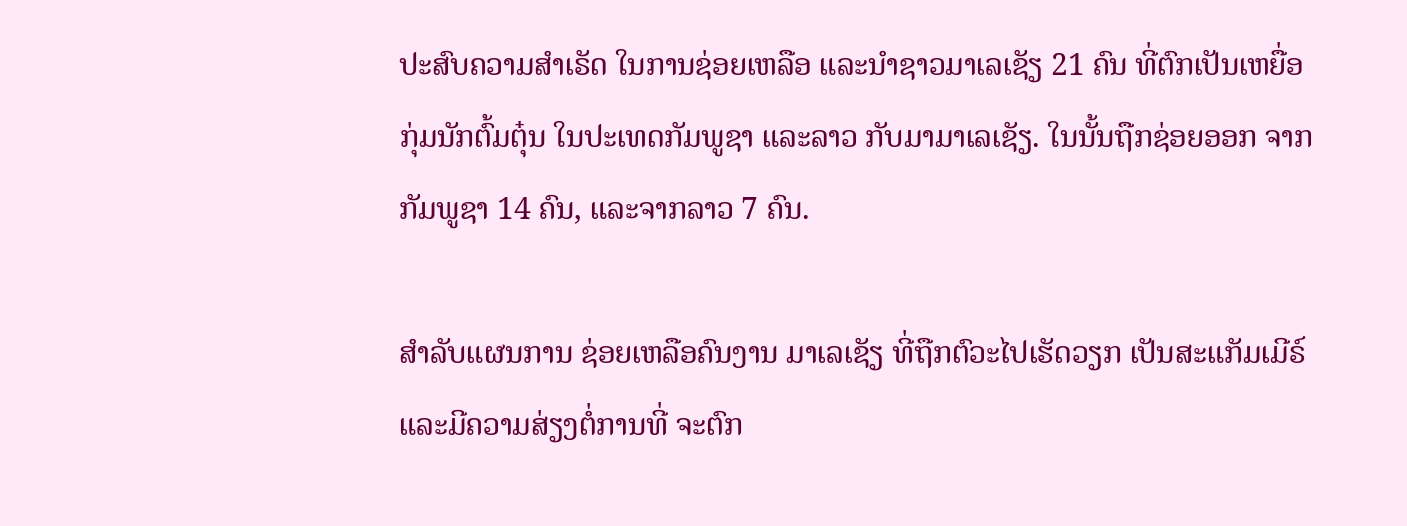ປະສົບຄວາມສໍາເຣັດ ໃນການຊ່ອຍເຫລືອ ແລະນໍາຊາວມາເລເຊັຽ 21 ຄົນ ທີ່ຕົກເປັນເຫຍື່ອ ກຸ່ມນັກຕົ້ມຕຸ໋ນ ໃນປະເທດກັມພູຊາ ແລະລາວ ກັບມາມາເລເຊັຽ. ໃນນັ້ນຖືກຊ່ອຍອອກ ຈາກກັມພູຊາ 14 ຄົນ, ແລະຈາກລາວ 7 ຄົນ.

ສໍາລັບແຜນການ ຊ່ອຍເຫລືອຄົນງານ ມາເລເຊັຽ ທີ່ຖືກຕົວະໄປເຮັດວຽກ ເປັນສະແກັມເມີຣ໌ ແລະມີຄວາມສ່ຽງຕໍ່ການທີ່ ຈະຕົກ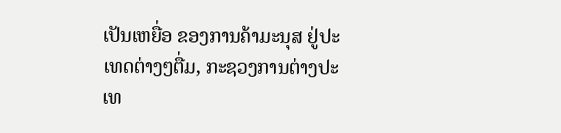ເປັນເຫຍື່ອ ຂອງການຄ້າມະນຸສ ຢູ່ປະເທດຕ່າງໆຕື່ມ, ກະຊວງການຕ່າງປະເທ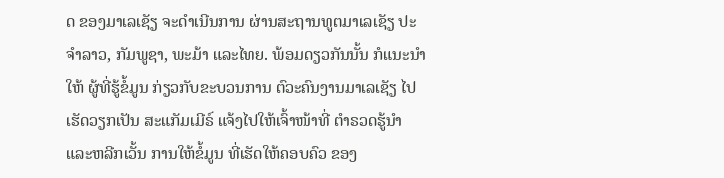ດ ຂອງມາເລເຊັຽ ຈະດໍາເນີນການ ຜ່ານສະຖານທູຕມາເລເຊັຽ ປະຈໍາລາວ, ກັມພູຊາ, ພະມ້າ ແລະໄທຍ. ພ້ອມດຽວກັນນັ້ນ ກໍແນະນໍາໃຫ້ ຜູ້ທີ່ຮູ້ຂໍ້ມູນ ກ່ຽວກັບຂະບວນການ ຕົວະຄົນງານມາເລເຊັຽ ໄປເຮັດວຽກເປັນ ສະແກັມເມີຣ໌ ແຈ້ງໄປໃຫ້ເຈົ້າໜ້າທີ່ ຕໍາຣວດຮູ້ນໍາ ແລະຫລີກເວັ້ນ ການໃຫ້ຂໍ້ມູນ ທີ່ເຮັດໃຫ້ຄອບຄົວ ຂອງ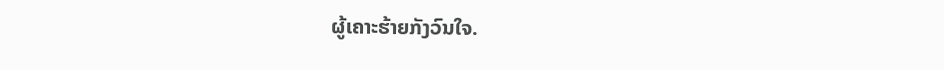ຜູ້ເຄາະຮ້າຍກັງວົນໃຈ.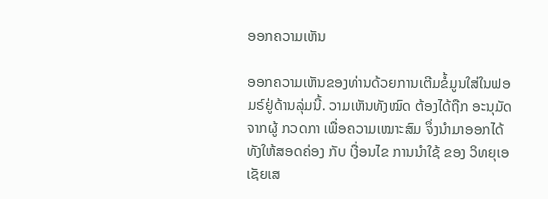ອອກຄວາມເຫັນ

ອອກຄວາມເຫັນຂອງທ່ານດ້ວຍການເຕີມຂໍ້ມູນໃສ່ໃນຟອມຣ໌ຢູ່ດ້ານລຸ່ມນີ້. ວາມເຫັນທັງໝົດ ຕ້ອງໄດ້ຖືກ ອະນຸມັດ ຈາກຜູ້ ກວດກາ ເພື່ອຄວາມເໝາະສົມ ຈຶ່ງນໍາມາອອກໄດ້ ທັງໃຫ້ສອດຄ່ອງ ກັບ ເງື່ອນໄຂ ການນຳໃຊ້ ຂອງ ວິທຍຸເອເຊັຍເສ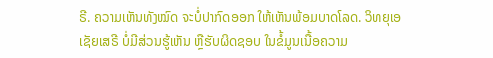ຣີ. ຄວາມເຫັນທັງໝົດ ຈະບໍ່ປາກົດອອກ ໃຫ້ເຫັນພ້ອມບາດໂລດ. ວິທຍຸເອເຊັຍເສຣີ ບໍ່ມີສ່ວນຮູ້ເຫັນ ຫຼືຮັບຜິດຊອບ ໃນຂໍ້ມູນເນື້ອຄວາມ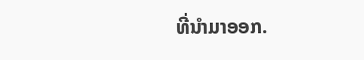ທີ່ນໍາມາອອກ.